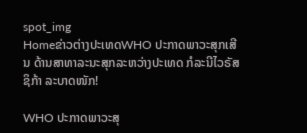spot_img
Homeຂ່າວຕ່າງປະເທດWHO ປະກາດພາວະສຸກເສີນ ດ້ານສາທາລະນະສຸກລະຫວ່າງປະເທດ ກໍລະນີໄວຣັສຊິກ້າ ລະບາດໜັກ!

WHO ປະກາດພາວະສຸ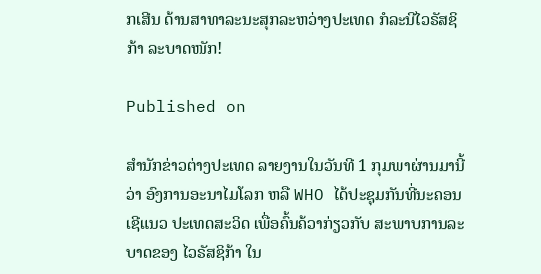ກເສີນ ດ້ານສາທາລະນະສຸກລະຫວ່າງປະເທດ ກໍລະນີໄວຣັສຊິກ້າ ລະບາດໜັກ!

Published on

ສຳນັກຂ່າວຕ່າງປະເທດ ລາຍງານໃນວັນທີ 1 ກຸມພາຜ່ານມານີ້ວ່າ ອົງການອະນາໄມໂລກ ຫລື WHO ໄດ້ປະຊຸມກັນທີ່ນະຄອນເຊີແນວ ປະເທດສະວິດ ເພື່ອຄົ້ນຄ້ວາກ່ຽວກັບ ສະພາບການລະບາດຂອງ ໄວຣັສຊິກ້າ ໃນ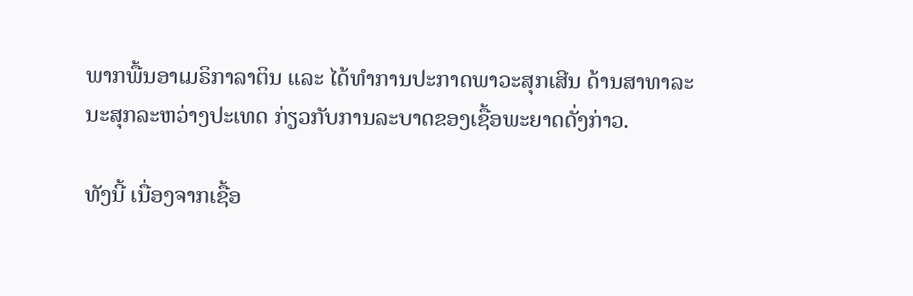ພາກພື້ນອາເມຣິກາລາຕິນ ແລະ ໄດ້ທຳການປະກາດພາວະສຸກເສີນ ດ້ານສາທາລະນະສຸກລະຫວ່າງປະເທດ ກ່ຽວກັບການລະບາດຂອງເຊື້ອພະຍາດດັ່ງກ່າວ.

ທັງນີ້ ເນື່ອງຈາກເຊື້ອ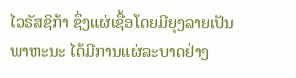ໄວຣັສຊິກ້າ ຊຶ່ງແຜ່ເຊື້ອໂດຍມີຍຸງລາຍເປັນພາຫະນະ ໄດ້ມີການແຜ່ລະບາດຢ່າງ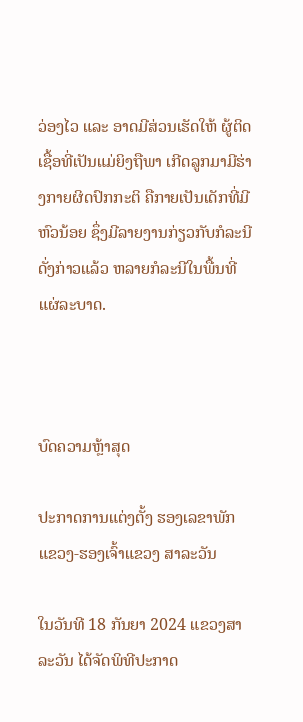ວ່ອງໄວ ແລະ ອາດມີສ່ວນເຮັດໃຫ້ ຜູ້ຕິດເຊື້ອທີ່ເປັນແມ່ຍິງຖືພາ ເກີດລູກມາມີຮ່າງກາຍຜິດປົກກະຕິ ຄືກາຍເປັນເດັກທີ່ມີຫົວນ້ອຍ ຊຶ່ງມີລາຍງານກ່ຽວກັບກໍລະນີດັ່ງກ່າວແລ້ວ ຫລາຍກໍລະນີໃນພື້ນທີ່ແຜ່ລະບາດ.



ບົດຄວາມຫຼ້າສຸດ

ປະກາດການແຕ່ງຕັ້ງ ຮອງເລຂາພັກ ແຂວງ-ຮອງເຈົ້າແຂວງ ສາລະວັນ

ໃນວັນທີ 18 ກັນຍາ 2024 ແຂວງສາລະວັນ ໄດ້ຈັດພິທີປະກາດ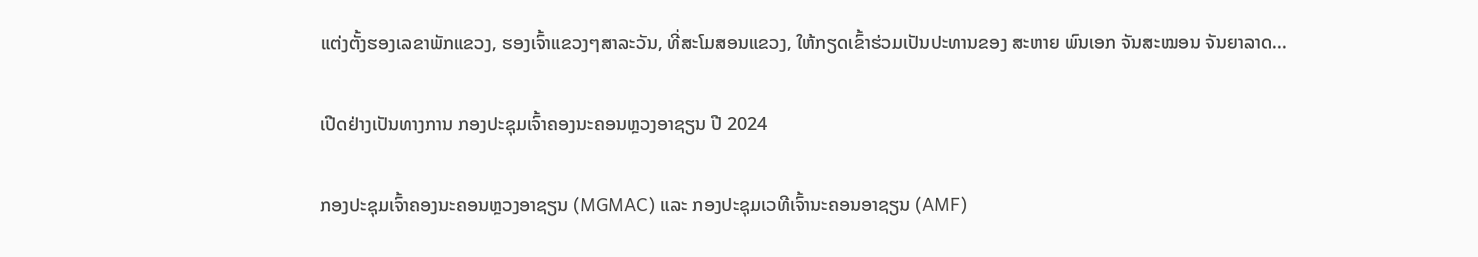ແຕ່ງຕັ້ງຮອງເລຂາພັກແຂວງ, ຮອງເຈົ້າແຂວງໆສາລະວັນ, ທີ່ສະໂມສອນແຂວງ, ໃຫ້ກຽດເຂົ້າຮ່ວມເປັນປະທານຂອງ ສະຫາຍ ພົນເອກ ຈັນສະໝອນ ຈັນຍາລາດ...

ເປີດຢ່າງເປັນທາງການ ກອງປະຊຸມເຈົ້າຄອງນະຄອນຫຼວງອາຊຽນ ປີ 2024

ກອງປະຊຸມເຈົ້າຄອງນະຄອນຫຼວງອາຊຽນ (MGMAC) ແລະ ກອງປະຊຸມເວທີເຈົ້ານະຄອນອາຊຽນ (AMF)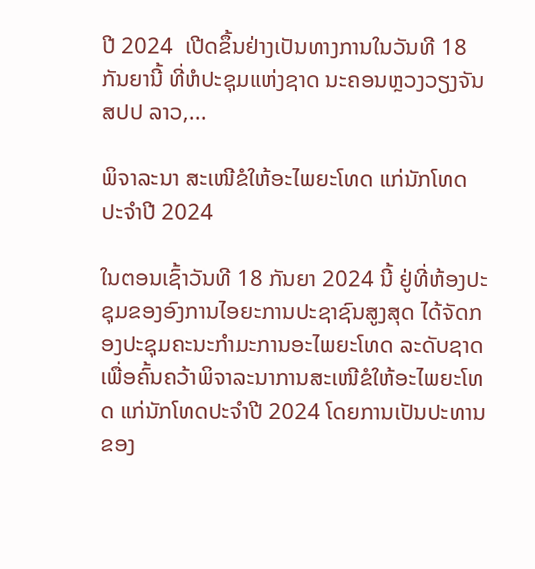ປີ 2024  ເປີດຂຶ້ນຢ່າງເປັນທາງການໃນວັນທີ 18 ກັນຍານີ້ ທີ່ຫໍປະຊຸມແຫ່ງຊາດ ນະຄອນຫຼວງວຽງຈັນ ສປປ ລາວ,...

ພິຈາລະນາ ສະເໜີຂໍໃຫ້ອະໄພຍະໂທດ ແກ່ນັກໂທດ ປະຈໍາປີ 2024

ໃນຕອນເຊົ້າວັນທີ 18 ກັນຍາ 2024 ນີ້ ຢູ່ທີ່ຫ້ອງປະຊຸມຂອງອົງການໄອຍະການປະຊາຊົນສູງສຸດ ໄດ້ຈັດກອງປະຊຸມຄະນະກໍາມະການອະໄພຍະໂທດ ລະດັບຊາດ ເພື່ອຄົ້ນຄວ້າພິຈາລະນາການສະເໜີຂໍໃຫ້ອະໄພຍະໂທດ ແກ່ນັກໂທດປະຈໍາປີ 2024 ໂດຍການເປັນປະທານຂອງ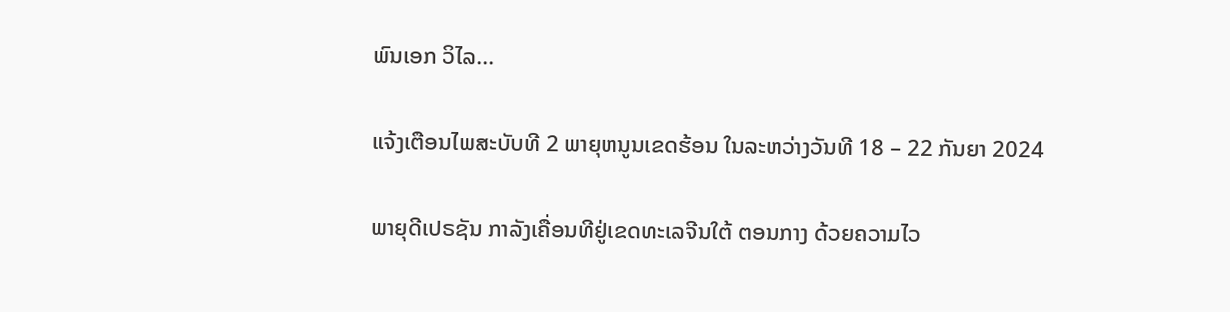ພົນເອກ ວິໄລ...

ແຈ້ງເຕືອນໄພສະບັບທີ 2 ພາຍຸຫນູນເຂດຮ້ອນ ໃນລະຫວ່າງວັນທີ 18 – 22 ກັນຍາ 2024

ພາຍຸດີເປຣຊັນ ກາລັງເຄື່ອນທີຢູ່ເຂດທະເລຈີນໃຕ້ ຕອນກາງ ດ້ວຍຄວາມໄວ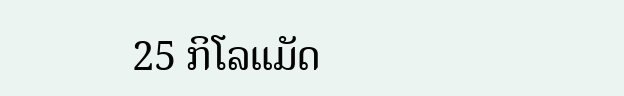25 ກິໂລແມັດ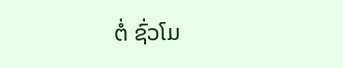ຕໍ່ ຊົ່ວໂມ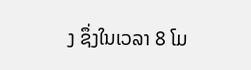ງ ຊຶ່ງໃນເວລາ 8 ໂມ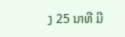ງ 25 ນາທີ ມີ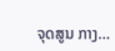ຈຸດສູນ ກາງ...